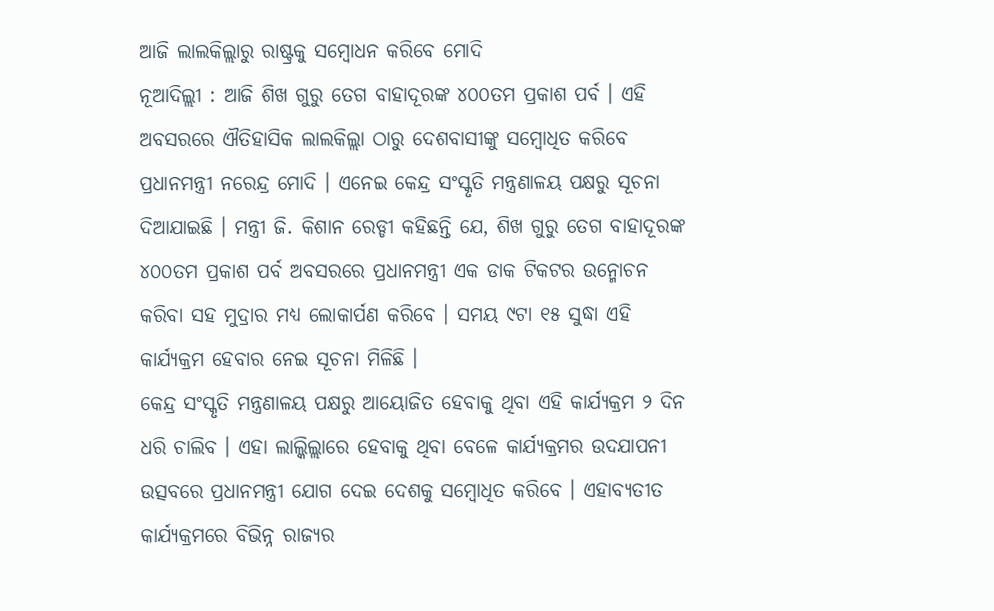ଆଜି ଲାଲକିଲ୍ଲାରୁ ରାଷ୍ଟ୍ରକୁ ସମ୍ବୋଧନ କରିବେ ମୋଦି
ନୂଆଦିଲ୍ଲୀ : ଆଜି ଶିଖ ଗୁରୁ ତେଗ ବାହାଦୂରଙ୍କ ୪୦୦ତମ ପ୍ରକାଶ ପର୍ବ । ଏହି ଅବସରରେ ଐତିହାସିକ ଲାଲକିଲ୍ଲା ଠାରୁ ଦେଶବାସୀଙ୍କୁ ସମ୍ବୋଧିତ କରିବେ ପ୍ରଧାନମନ୍ତ୍ରୀ ନରେନ୍ଦ୍ର ମୋଦି । ଏନେଇ କେନ୍ଦ୍ର ସଂସ୍କୃତି ମନ୍ତ୍ରଣାଳୟ ପକ୍ଷରୁ ସୂଚନା ଦିଆଯାଇଛି । ମନ୍ତ୍ରୀ ଜି. କିଶାନ ରେଡ୍ଡୀ କହିଛନ୍ତି ଯେ, ଶିଖ ଗୁରୁ ତେଗ ବାହାଦୂରଙ୍କ ୪୦୦ତମ ପ୍ରକାଶ ପର୍ବ ଅବସରରେ ପ୍ରଧାନମନ୍ତ୍ରୀ ଏକ ଡାକ ଟିକଟର ଉନ୍ମୋଚନ କରିବା ସହ ମୁଦ୍ରାର ମଧ୍ୟ ଲୋକାର୍ପଣ କରିବେ । ସମୟ ୯ଟା ୧୫ ସୁଦ୍ଧା ଏହି କାର୍ଯ୍ୟକ୍ରମ ହେବାର ନେଇ ସୂଚନା ମିଳିଛି ।
କେନ୍ଦ୍ର ସଂସ୍କୃତି ମନ୍ତ୍ରଣାଳୟ ପକ୍ଷରୁ ଆୟୋଜିତ ହେବାକୁ ଥିବା ଏହି କାର୍ଯ୍ୟକ୍ରମ ୨ ଦିନ ଧରି ଚାଲିବ । ଏହା ଲାଲ୍କିଲ୍ଲାରେ ହେବାକୁ ଥିବା ବେଳେ କାର୍ଯ୍ୟକ୍ରମର ଉଦଯାପନୀ ଉତ୍ସବରେ ପ୍ରଧାନମନ୍ତ୍ରୀ ଯୋଗ ଦେଇ ଦେଶକୁ ସମ୍ବୋଧିତ କରିବେ । ଏହାବ୍ୟତୀତ କାର୍ଯ୍ୟକ୍ରମରେ ବିଭିନ୍ନ ରାଜ୍ୟର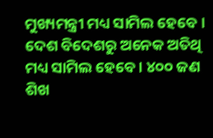ମୁଖ୍ୟମନ୍ତ୍ରୀ ମଧ୍ୟ ସାମିଲ ହେବେ । ଦେଶ ବିଦେଶରୁ ଅନେକ ଅତିଥି ମଧ୍ୟ ସାମିଲ ହେବେ । ୪୦୦ ଜଣ ଶିଖ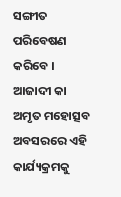ସଙ୍ଗୀତ ପରିବେଷଣ କରିବେ । ଆଜାଦୀ କା ଅମୃତ ମହୋତ୍ସବ ଅବସରରେ ଏହି କାର୍ଯ୍ୟକ୍ରମକୁ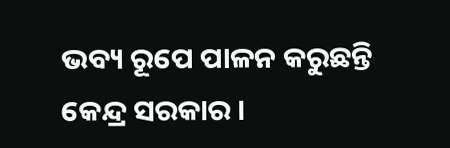ଭବ୍ୟ ରୂପେ ପାଳନ କରୁଛନ୍ତି କେନ୍ଦ୍ର ସରକାର ।